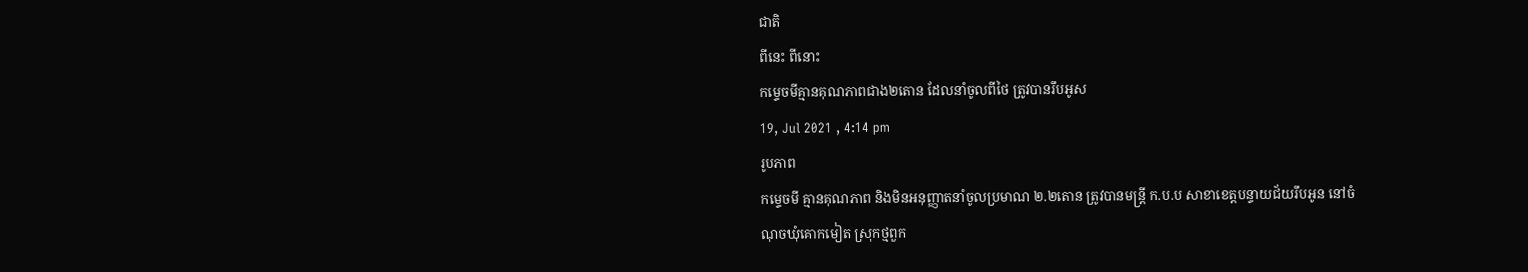ជាតិ
ពីនេះ ពីនោះ
កម្ទេចមីគ្មានគុណភាពជាង២តោន ដែលនាំចូលពីថៃ ត្រូវបានរឹបអូស
19, Jul 2021 , 4:14 pm
រូបភាព
កម្ទេចមី គ្មានគុណភាព និងមិនអនុញ្ញាតនាំចូលប្រមាណ ២.២តោន ត្រូវបានមន្ត្រី ក.ប.ប សាខាខេត្តបន្ទាយជ័យរឹបអូន នៅចំណុចឃុំគោកមៀត ស្រុកថ្មពួក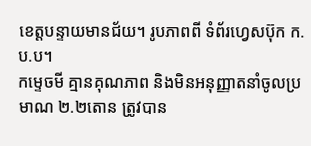ខេត្តបន្ទាយមានជ័យ។ រូបភាពពី ទំព័រហ្វេសប៊ុក ក.ប.ប។
កម្ទេចមី គ្មានគុណភាព និងមិនអនុញ្ញាតនាំចូលប្រមាណ ២.២តោន ត្រូវបាន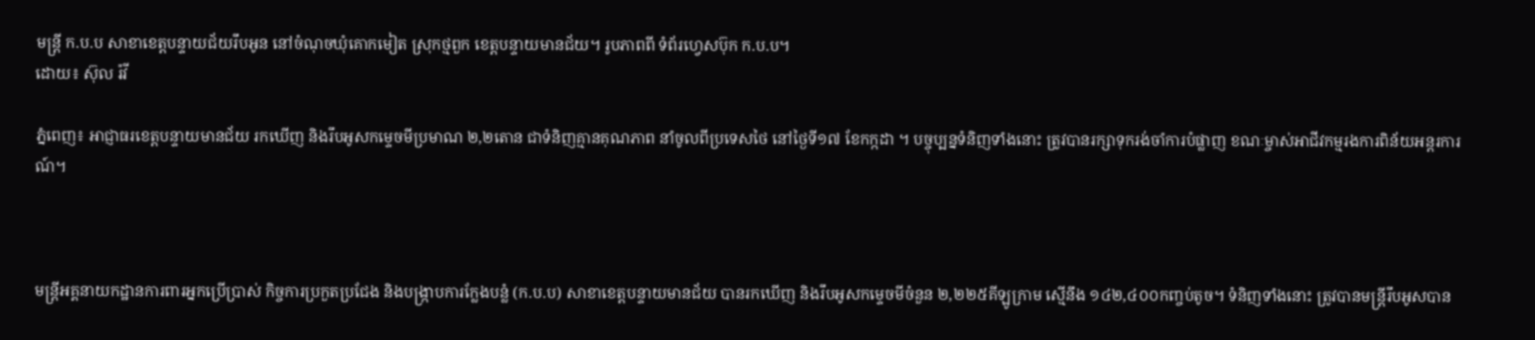មន្ត្រី ក.ប.ប សាខាខេត្តបន្ទាយជ័យរឹបអូន នៅចំណុចឃុំគោកមៀត ស្រុកថ្មពួក ខេត្តបន្ទាយមានជ័យ។ រូបភាពពី ទំព័រហ្វេសប៊ុក ក.ប.ប។
ដោយ៖ ស៊ុល រ៉វី

ភ្នំពេញ៖ អាជ្ញាធរខេត្តបន្ទាយមានជ័យ រកឃើញ និងរឹបអូសកម្ទេចមីប្រមាណ ២,២តោន ជាទំនិញគ្មានគុណភាព នាំចូលពីប្រទេសថៃ នៅថ្ងៃទី១៧ ខែកក្កដា ។ បច្ចុប្បន្នទំនិញទាំងនោះ ត្រូវបានរក្សាទុករង់ចាំការបំផ្លាញ ខណៈម្ចាស់អាជីវកម្មរងការពិន័យអន្តរការណ៍។



មន្ត្រីអគ្គនាយកដ្ឋានការពារអ្នកប្រើប្រាស់ កិច្ចការប្រកួតប្រជែង និងបង្ក្រាបការក្លែងបន្លំ (ក.ប.ប) សាខាខេត្តបន្ទាយមានជ័យ បានរកឃើញ និងរឹបអូសកម្ទេចមីចំនួន ២,២២៥គីឡូក្រាម ស្មើនឹង ១៤២,៤០០កញ្ចប់តូច។ ទំនិញទាំងនោះ ត្រូវបានមន្ត្រីរឹបអូសបាន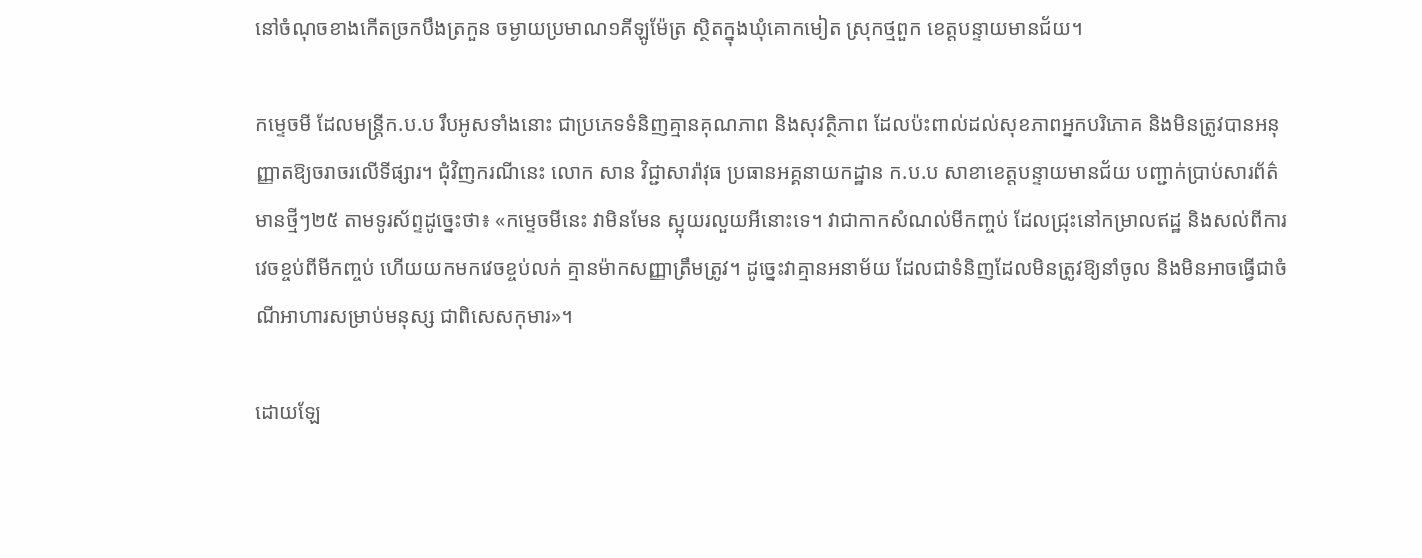នៅចំណុចខាងកើតច្រកបឹងត្រកួន ចម្ងាយប្រមាណ១គីឡូម៉ែត្រ ស្ថិតក្នុងឃុំគោកមៀត ស្រុកថ្មពួក ខេត្តបន្ទាយមានជ័យ។

កម្ទេចមី ដែលមន្ត្រីក.ប.ប រឹបអូសទាំងនោះ ជាប្រភេទទំនិញគ្មានគុណភាព និងសុវត្ថិភាព ដែលប៉ះពាល់ដល់សុខភាពអ្នកបរិភោគ និងមិនត្រូវបានអនុញ្ញាតឱ្យចរាចរលើទីផ្សារ។ ជុំវិញករណីនេះ លោក សាន វិជ្ជាសារ៉ាវុធ ប្រធានអគ្គនាយកដ្ឋាន ក.ប.ប សាខាខេត្តបន្ទាយមានជ័យ បញ្ជាក់ប្រាប់សារព័ត៌មានថ្មីៗ២៥ តាមទូរស័ព្ទដូច្នេះថា៖ «កម្ទេចមីនេះ វាមិនមែន ស្អុយរលួយអីនោះទេ។ វាជាកាកសំណល់មីកញ្ចប់ ដែលជ្រុះនៅកម្រាលឥដ្ឋ និងសល់ពីការវេចខ្ចប់ពីមីកញ្ចប់ ហើយយកមកវេចខ្ចប់លក់ គ្មានម៉ាកសញ្ញាត្រឹមត្រូវ។ ដូច្នេះវាគ្មានអនាម័យ ដែលជាទំនិញដែលមិនត្រូវឱ្យនាំចូល និងមិនអាចធ្វើជាចំណីអាហារសម្រាប់មនុស្ស ជាពិសេសកុមារ»។

ដោយឡែ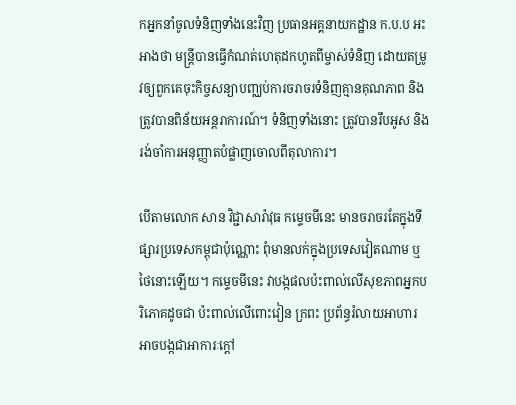កអ្នកនាំចូលទំនិញទាំងនេះវិញ ប្រធានអគ្គនាយកដ្ឋាន ក.ប.ប អះអាងថា មន្ត្រីបានធ្វើកំណត់ហេតុដកហូតពីម្ចាស់ទំនិញ ដោយតម្រូវឲ្យពួកគេចុះកិច្ចសន្យាបញ្ឈប់ការចរាចរទំនិញគ្មានគុណភាព និងត្រូវបានពិន័យអន្តរាការណ៍។ ទំនិញទាំងនោះ ត្រូវបានរឹបអូស និងរង់ចាំការអនុញ្ញាតបំផ្លាញចោលពីតុលាការ។

បើតាមលោក សាន វិជ្ជាសារ៉ាវុធ កម្ទេចមីនេះ មានចរាចរតែក្នុងទីផ្សារប្រទេសកម្ពុជាប៉ុណ្ណោះ ពុំមានលក់ក្នុងប្រទេសវៀតណាម ឬថៃនោះឡើយ។ កម្ទេចមីនេះ វាបង្កផលប៉ះពាល់លើសុខភាពអ្នកបរិភោគដូចជា ប៉ះពាល់លើពោះវៀន ក្រពះ ប្រព័ន្ធរំលាយអាហារ អាចបង្កជាអាការៈក្ដៅ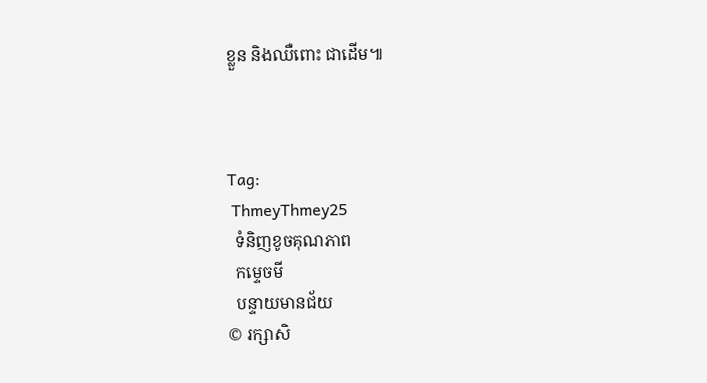ខ្លួន និងឈឺពោះ ជាដើម៕



Tag:
 ThmeyThmey25
  ទំនិញខូចគុណភាព
  កម្ទេចមី
  បន្ទាយមានជ័យ
© រក្សាសិ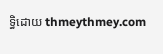ទ្ធិដោយ thmeythmey.com